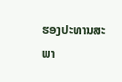ຮອງປະທານສະພາ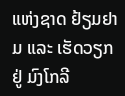ແຫ່ງຊາດ ຢ້ຽມຢາມ ແລະ ເຮັດວຽກ ຢູ່ ມົງໂກລີ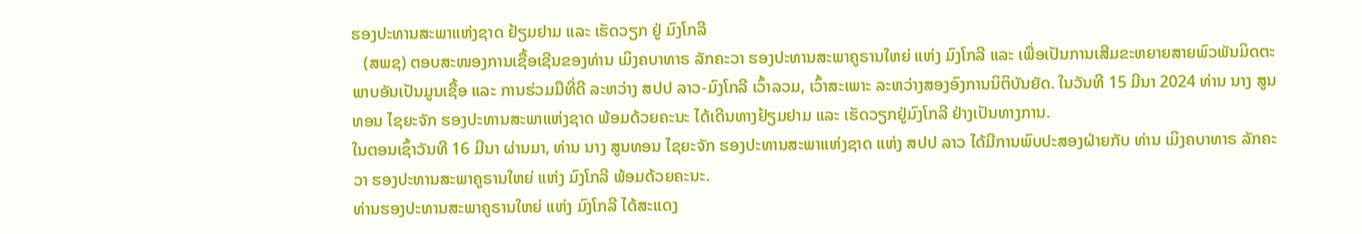ຮອງປະທານສະພາແຫ່ງຊາດ ຢ້ຽມຢາມ ແລະ ເຮັດວຽກ ຢູ່ ມົງໂກລີ
   (ສພຊ) ຕອບສະໜອງການເຊື້ອເຊີນຂອງທ່ານ ເມິງຄບາທາຣ ລັກຄະວາ ຮອງປະທານສະພາຄູຣານໃຫຍ່ ແຫ່ງ ມົງໂກລີ ແລະ ເພື່ອເປັນການເສີມຂະຫຍາຍສາຍພົວພັນມິດຕະພາບອັນເປັນມູນເຊື້ອ ແລະ ການຮ່ວມມືທີ່ດີ ລະຫວ່າງ ສປປ ລາວ-ມົງໂກລີ ເວົ້າລວມ, ເວົ້າສະເພາະ ລະຫວ່າງສອງອົງການນິຕິບັນຍັດ. ໃນວັນທີ 15 ມີນາ 2024 ທ່ານ ນາງ ສູນທອນ ໄຊຍະຈັກ ຮອງປະທານສະພາແຫ່ງຊາດ ພ້ອມດ້ວຍຄະນະ ໄດ້ເດີນທາງຢ້ຽມຢາມ ແລະ ເຮັດວຽກຢູ່ມົງໂກລີ ຢ່າງເປັນທາງການ.
ໃນຕອນເຊົ້າວັນທີ 16 ມີນາ ຜ່ານມາ, ທ່ານ ນາງ ສູນທອນ ໄຊຍະຈັກ ຮອງປະທານສະພາແຫ່ງຊາດ ແຫ່ງ ສປປ ລາວ ໄດ້ມີການພົບປະສອງຝ່າຍກັບ ທ່ານ ເມິງຄບາທາຣ ລັກຄະວາ ຮອງປະທານສະພາຄູຣານໃຫຍ່ ແຫ່ງ ມົງໂກລີ ພ້ອມດ້ວຍຄະນະ.
ທ່ານຮອງປະທານສະພາຄູຣານໃຫຍ່ ແຫ່ງ ມົງໂກລີ ໄດ້ສະແດງ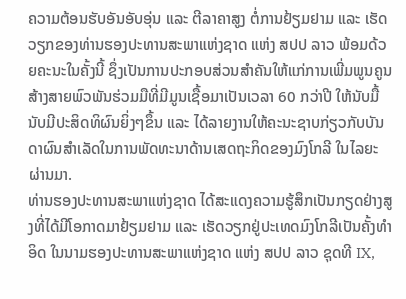ຄວາມຕ້ອນຮັບອັນອັບອຸ່ນ ແລະ ຕີລາຄາສູງ ຕໍ່ການຢ້ຽມຢາມ ແລະ ເຮັດວຽກຂອງທ່ານຮອງປະທານສະພາແຫ່ງຊາດ ແຫ່ງ ສປປ ລາວ ພ້ອມດ້ວຍຄະນະໃນຄັ້ງນີ້ ຊຶ່ງເປັນການປະກອບສ່ວນສໍາຄັນໃຫ້ແກ່ການເພີ່ມພູນຄູນສ້າງສາຍພົວພັນຮ່ວມມືທີ່ມີມູນເຊື້ອມາເປັນເວລາ 60 ກວ່າປີ ໃຫ້ນັບມື້ນັບມີປະສິດທິຜົນຍິ່ງໆຂຶ້ນ ແລະ ໄດ້ລາຍງານໃຫ້ຄະນະຊາບກ່ຽວກັບບັນດາຜົນສໍາເລັດໃນການພັດທະນາດ້ານເສດຖະກິດຂອງມົງໂກລີ ໃນໄລຍະຜ່ານມາ.
ທ່ານຮອງປະທານສະພາແຫ່ງຊາດ ໄດ້ສະແດງຄວາມຮູ້ສຶກເປັນກຽດຢ່າງສູງທີ່ໄດ້ມີໂອກາດມາຢ້ຽມຢາມ ແລະ ເຮັດວຽກຢູ່ປະເທດມົງໂກລີເປັນຄັ້ງທຳອິດ ໃນນາມຮອງປະທານສະພາແຫ່ງຊາດ ແຫ່ງ ສປປ ລາວ ຊຸດທີ IX,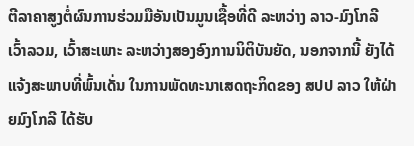ຕີລາຄາສູງຕໍ່ຜົນການຮ່ວມມືອັນເປັນມູນເຊື້ອທີ່ດີ ລະຫວ່າງ ລາວ-ມົງໂກລີ ເວົ້າລວມ, ເວົ້າສະເພາະ ລະຫວ່າງສອງອົງການນິຕິບັນຍັດ, ນອກຈາກນີ້ ຍັງໄດ້ແຈ້ງສະພາບທີ່ພົ້ນເດັ່ນ ໃນການພັດທະນາເສດຖະກິດຂອງ ສປປ ລາວ ໃຫ້ຝ່າຍມົງໂກລີ ໄດ້ຮັບ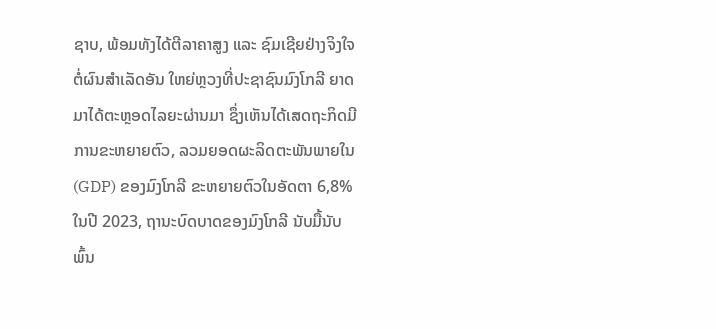ຊາບ, ພ້ອມທັງໄດ້ຕີລາຄາສູງ ແລະ ຊົມເຊີຍຢ່າງຈິງໃຈຕໍ່ຜົນສໍາເລັດອັນ ໃຫຍ່ຫຼວງທີ່ປະຊາຊົນມົງໂກລີ ຍາດມາໄດ້ຕະຫຼອດໄລຍະຜ່ານມາ ຊຶ່ງເຫັນໄດ້ເສດຖະກິດມີການຂະຫຍາຍຕົວ, ລວມຍອດຜະລິດຕະພັນພາຍໃນ (GDP) ຂອງມົງໂກລີ ຂະຫຍາຍຕົວໃນອັດຕາ 6,8% ໃນປີ 2023, ຖານະບົດບາດຂອງມົງໂກລີ ນັບມື້ນັບພົ້ນ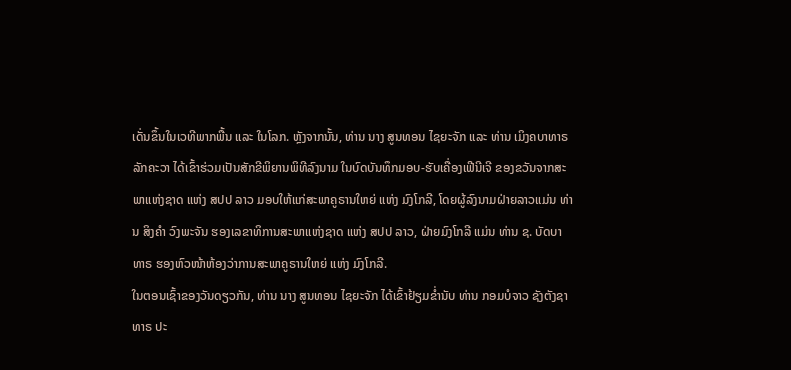ເດັ່ນຂຶ້ນໃນເວທີພາກພື້ນ ແລະ ໃນໂລກ. ຫຼັງຈາກນັ້ນ, ທ່ານ ນາງ ສູນທອນ ໄຊຍະຈັກ ແລະ ທ່ານ ເມິງຄບາທາຣ ລັກຄະວາ ໄດ້ເຂົ້າຮ່ວມເປັນສັກຂີພິຍານພິທີລົງນາມ ໃນບົດບັນທຶກມອບ-ຮັບເຄື່ອງເຟີນີເຈີ ຂອງຂວັນຈາກສະພາແຫ່ງຊາດ ແຫ່ງ ສປປ ລາວ ມອບໃຫ້ແກ່ສະພາຄູຣານໃຫຍ່ ແຫ່ງ ມົງໂກລີ, ໂດຍຜູ້ລົງນາມຝ່າຍລາວແມ່ນ ທ່ານ ສິງຄໍາ ວົງພະຈັນ ຮອງເລຂາທິການສະພາແຫ່ງຊາດ ແຫ່ງ ສປປ ລາວ, ຝ່າຍມົງໂກລີ ແມ່ນ ທ່ານ ຊ. ບັດບາທາຣ ຮອງຫົວໜ້າຫ້ອງວ່າການສະພາຄູຣານໃຫຍ່ ແຫ່ງ ມົງໂກລີ.
ໃນຕອນເຊົ້າຂອງວັນດຽວກັນ, ທ່ານ ນາງ ສູນທອນ ໄຊຍະຈັກ ໄດ້ເຂົ້າຢ້ຽມຂໍ່ານັບ ທ່ານ ກອມບໍຈາວ ຊັງຕັງຊາທາຣ ປະ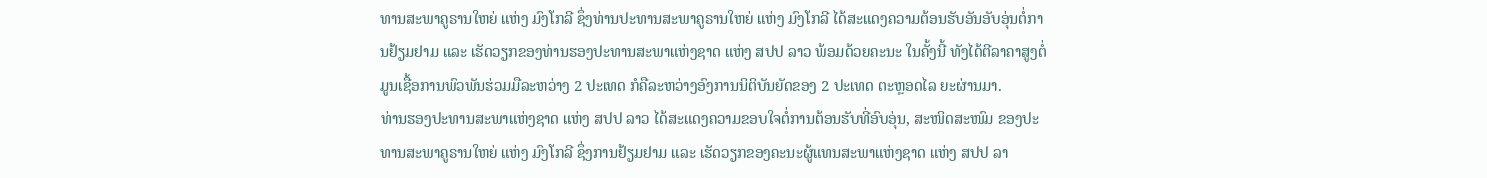ທານສະພາຄູຣານໃຫຍ່ ແຫ່ງ ມົງໂກລີ ຊຶ່ງທ່ານປະທານສະພາຄູຣານໃຫຍ່ ແຫ່ງ ມົງໂກລີ ໄດ້ສະແດງຄວາມຕ້ອນຮັບອັນອັບອຸ່ນຕໍ່ການຢ້ຽມຢາມ ແລະ ເຮັດວຽກຂອງທ່ານຮອງປະທານສະພາແຫ່ງຊາດ ແຫ່ງ ສປປ ລາວ ພ້ອມດ້ວຍຄະນະ ໃນຄັ້ງນີ້ ທັງໄດ້ຕີລາຄາສູງຕໍ່ມູນເຊື້ອການພົວພັນຮ່ວມມືລະຫວ່າງ 2 ປະເທດ ກໍຄືລະຫວ່າງອົງການນິຕິບັນຍັດຂອງ 2 ປະເທດ ຕະຫຼອດໄລ ຍະຜ່ານມາ.
ທ່ານຮອງປະທານສະພາແຫ່ງຊາດ ແຫ່ງ ສປປ ລາວ ໄດ້ສະແດງຄວາມຂອບໃຈຕໍ່ການຕ້ອນຮັບທີ່ອົບອຸ່ນ, ສະໜິດສະໜົມ ຂອງປະທານສະພາຄູຣານໃຫຍ່ ແຫ່ງ ມົງໂກລີ ຊຶ່ງການຢ້ຽມຢາມ ແລະ ເຮັດວຽກຂອງຄະນະຜູ້ແທນສະພາແຫ່ງຊາດ ແຫ່ງ ສປປ ລາ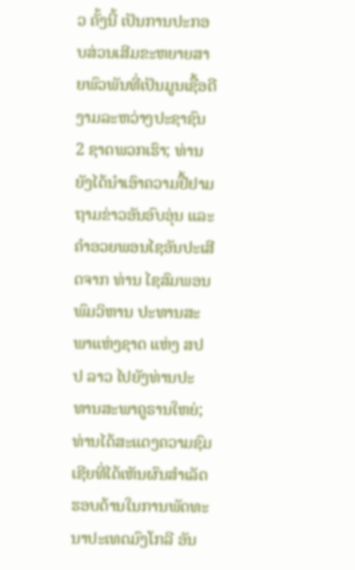ວ ຄັ້ງນີ້ ເປັນການປະກອບສ່ວນເສີມຂະຫຍາຍສາຍພົວພັນທີ່ເປັນມູນເຊື້ອດີງາມລະຫວ່າງປະຊາຊົນ 2 ຊາດພວກເຮົາ; ທ່ານຍັງໄດ້ນໍາເອົາຄວາມຢື້ຢາມຖາມຂ່າວອັນອົບອຸ່ນ ແລະ ຄໍາອວຍພອນໄຊອັນປະເສີດຈາກ ທ່ານ ໄຊສົມພອນ ພົມວິຫານ ປະທານສະພາແຫ່ງຊາດ ແຫ່ງ ສປປ ລາວ ໄປຍັງທ່ານປະທານສະພາຄູຣານໃຫຍ່; ທ່ານໄດ້ສະແດງຄວາມຊົມເຊີຍທີ່ໄດ້ເຫັນຜົນສຳເລັດຮອບດ້ານໃນການພັດທະນາປະເທດມົງໂກລີ ອັນ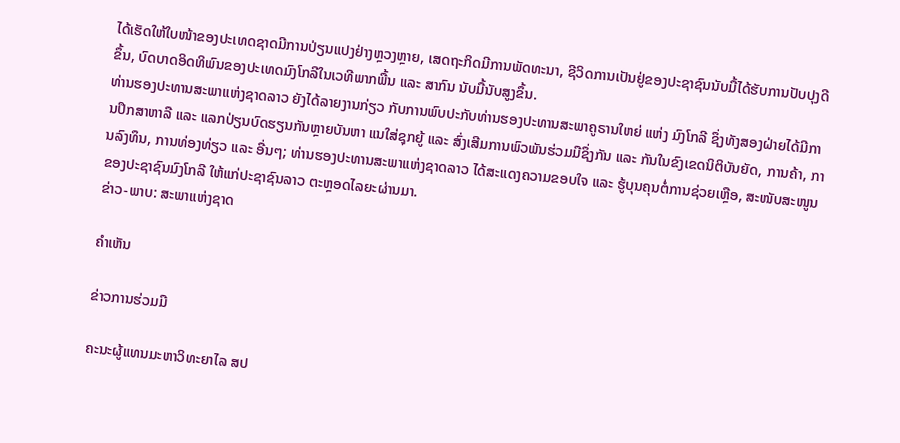ໄດ້ເຮັດໃຫ້ໃບໜ້າຂອງປະເທດຊາດມີການປ່ຽນແປງຢ່າງຫຼວງຫຼາຍ, ເສດຖະກິດມີການພັດທະນາ, ຊີວິດການເປັນຢູ່ຂອງປະຊາຊົນນັບມື້ໄດ້ຮັບການປັບປຸງດີຂຶ້ນ, ບົດບາດອິດທິພົນຂອງປະເທດມົງໂກລີໃນເວທີພາກພື້ນ ແລະ ສາກົນ ນັບມື້ນັບສູງຂຶ້ນ.
ທ່ານຮອງປະທານສະພາແຫ່ງຊາດລາວ ຍັງໄດ້ລາຍງານກ່ຽວ ກັບການພົບປະກັບທ່ານຮອງປະທານສະພາຄູຣານໃຫຍ່ ແຫ່ງ ມົງໂກລີ ຊຶ່ງທັງສອງຝ່າຍໄດ້ມີການປຶກສາຫາລື ແລະ ແລກປ່ຽນບົດຮຽນກັນຫຼາຍບັນຫາ ແນໃສ່ຊຸກຍູ້ ແລະ ສົ່ງເສີມການພົວພັນຮ່ວມມືຊຶ່ງກັນ ແລະ ກັນໃນຂົງເຂດນິຕິບັນຍັດ, ການຄ້າ, ການລົງທຶນ, ການທ່ອງທ່ຽວ ແລະ ອື່ນໆ; ທ່ານຮອງປະທານສະພາແຫ່ງຊາດລາວ ໄດ້ສະແດງຄວາມຂອບໃຈ ແລະ ຮູ້ບຸນຄຸນຕໍ່ການຊ່ວຍເຫຼືອ, ສະໜັບສະໜູນຂອງປະຊາຊົນມົງໂກລີ ໃຫ້ແກ່ປະຊາຊົນລາວ ຕະຫຼອດໄລຍະຜ່ານມາ.
ຂ່າວ-ພາບ: ສະພາແຫ່ງຊາດ

ຄໍາເຫັນ

ຂ່າວການຮ່ວມມື

ຄະນະຜູ້ແທນມະຫາວິທະຍາໄລ ສປ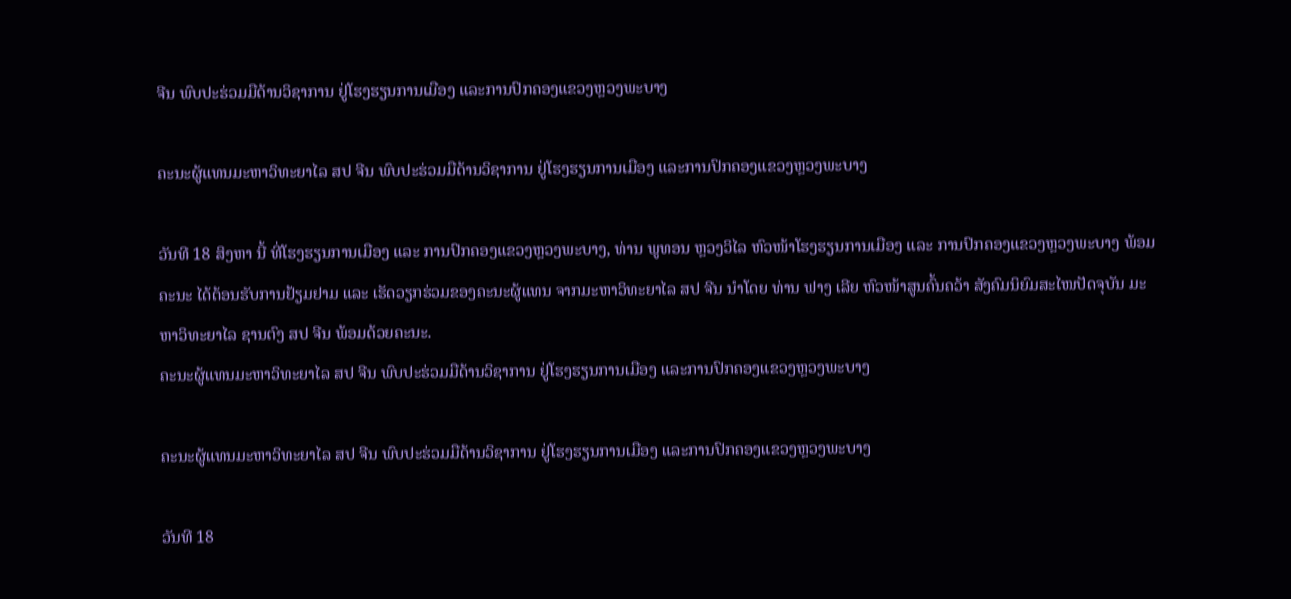ຈີນ ພົບປະຮ່ວມມືດ້ານວິຊາການ ຢູ່ໂຮງຮຽນການເມືອງ ແລະການປົກຄອງແຂວງຫຼວງພະບາງ

ຄະນະຜູ້ແທນມະຫາວິທະຍາໄລ ສປ ຈີນ ພົບປະຮ່ວມມືດ້ານວິຊາການ ຢູ່ໂຮງຮຽນການເມືອງ ແລະການປົກຄອງແຂວງຫຼວງພະບາງ

ວັນທີ 18 ສິງຫາ ນີ້ ທີ່ໂຮງຮຽນການເມືອງ ແລະ ການປົກຄອງແຂວງຫຼວງພະບາງ, ທ່ານ ພູທອນ ຫຼວງວິໄລ ຫົວໜ້າໂຮງຮຽນການເມືອງ ແລະ ການປົກຄອງແຂວງຫຼວງພະບາງ ພ້ອມຄະນະ ໄດ້ຕ້ອນຮັບການຢ້ຽມຢາມ ແລະ ເຮັດວຽກຮ່ວມຂອງຄະນະຜູ້ແທນ ຈາກມະຫາວິທະຍາໄລ ສປ ຈີນ ນຳໂດຍ ທ່ານ ຟາງ ເລີຍ ຫົວໜ້າສູນຄົ້ນຄວ້າ ສັງຄົມນິຍົມສະໄໜປັດຈຸບັນ ມະຫາວິທະຍາໄລ ຊານຕົງ ສປ ຈີນ ພ້ອມດ້ວຍຄະນະ.
ຄະນະຜູ້ແທນມະຫາວິທະຍາໄລ ສປ ຈີນ ພົບປະຮ່ວມມືດ້ານວິຊາການ ຢູ່ໂຮງຮຽນການເມືອງ ແລະການປົກຄອງແຂວງຫຼວງພະບາງ

ຄະນະຜູ້ແທນມະຫາວິທະຍາໄລ ສປ ຈີນ ພົບປະຮ່ວມມືດ້ານວິຊາການ ຢູ່ໂຮງຮຽນການເມືອງ ແລະການປົກຄອງແຂວງຫຼວງພະບາງ

ວັນທີ 18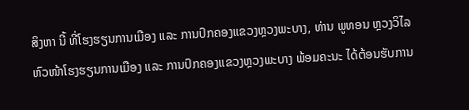ສິງຫາ ນີ້ ທີ່ໂຮງຮຽນການເມືອງ ແລະ ການປົກຄອງແຂວງຫຼວງພະບາງ, ທ່ານ ພູທອນ ຫຼວງວິໄລ ຫົວໜ້າໂຮງຮຽນການເມືອງ ແລະ ການປົກຄອງແຂວງຫຼວງພະບາງ ພ້ອມຄະນະ ໄດ້ຕ້ອນຮັບການ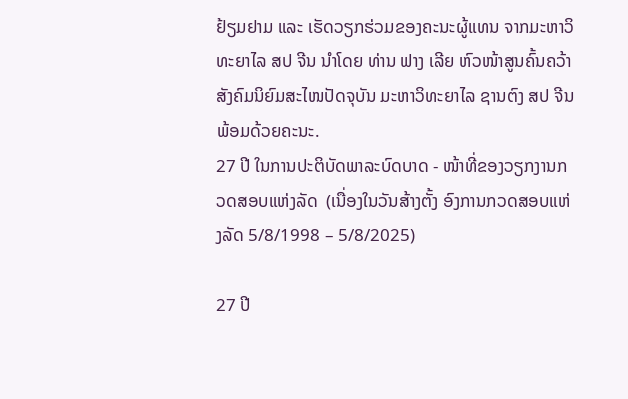ຢ້ຽມຢາມ ແລະ ເຮັດວຽກຮ່ວມຂອງຄະນະຜູ້ແທນ ຈາກມະຫາວິທະຍາໄລ ສປ ຈີນ ນຳໂດຍ ທ່ານ ຟາງ ເລີຍ ຫົວໜ້າສູນຄົ້ນຄວ້າ ສັງຄົມນິຍົມສະໄໜປັດຈຸບັນ ມະຫາວິທະຍາໄລ ຊານຕົງ ສປ ຈີນ ພ້ອມດ້ວຍຄະນະ.
27 ປີ ໃນການປະຕິບັດພາລະບົດບາດ - ໜ້າທີ່ຂອງວຽກງານກວດສອບແຫ່ງລັດ  (ເນື່ອງໃນວັນສ້າງຕັ້ງ ອົງການກວດສອບແຫ່ງລັດ 5/8/1998 – 5/8/2025)

27 ປີ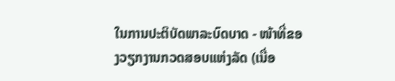ໃນການປະຕິບັດພາລະບົດບາດ - ໜ້າທີ່ຂອງວຽກງານກວດສອບແຫ່ງລັດ (ເນື່ອ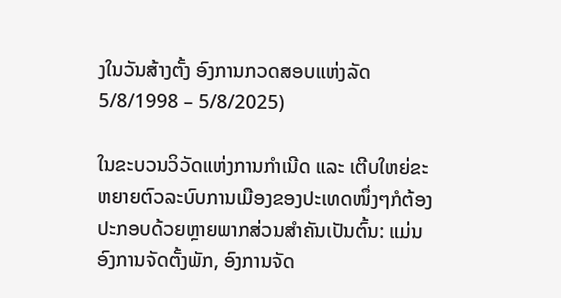ງໃນວັນສ້າງຕັ້ງ ອົງການກວດສອບແຫ່ງລັດ 5/8/1998 – 5/8/2025)

ໃນຂະບວນວິວັດແຫ່ງການກຳເນີດ ແລະ ເຕີບໃຫຍ່ຂະຫຍາຍຕົວລະບົບການເມືອງຂອງປະເທດໜຶ່ງໆກໍຕ້ອງປະກອບດ້ວຍຫຼາຍພາກສ່ວນສຳຄັນເປັນຕົ້ນ: ແມ່ນອົງການຈັດຕັ້ງພັກ, ອົງການຈັດ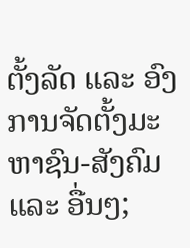ຕັ້ງລັດ ແລະ ອົງການຈັດຕັ້ງມະຫາຊົນ-ສັງຄົມ ແລະ ອື່ນໆ;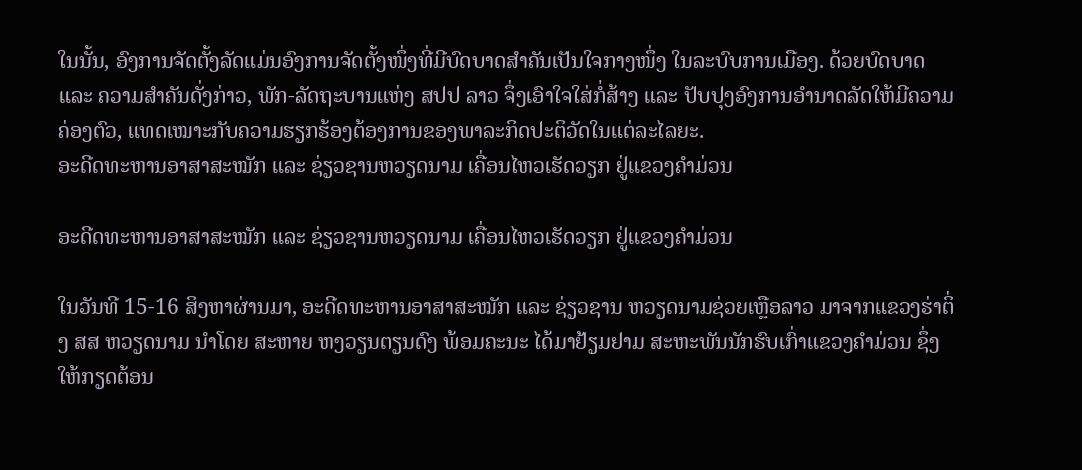ໃນນັ້ນ, ອົງການຈັດຕັ້ງລັດແມ່ນອົງການຈັດຕັ້ງໜຶ່ງທີ່ມີບົດບາດສຳຄັນເປັນໃຈກາງໜຶ່ງ ໃນລະບົບການເມືອງ. ດ້ວຍບົດບາດ ແລະ ຄວາມສຳຄັນດັ່ງກ່າວ, ພັກ-ລັດຖະບານແຫ່ງ ສປປ ລາວ ຈຶ່ງເອົາໃຈໃສ່ກໍ່ສ້າງ ແລະ ປັບປຸງອົງການອຳນາດລັດໃຫ້ມີຄວາມຄ່ອງຕົວ, ແທດເໝາະກັບຄວາມຮຽກຮ້ອງຕ້ອງການຂອງພາລະກິດປະຕິວັດໃນແຕ່ລະໄລຍະ.
ອະດີດທະຫານອາສາສະໝັກ ແລະ ຊ່ຽວຊານຫວຽດນາມ ເຄື່ອນໄຫວເຮັດວຽກ ຢູ່ແຂວງຄຳມ່ວນ

ອະດີດທະຫານອາສາສະໝັກ ແລະ ຊ່ຽວຊານຫວຽດນາມ ເຄື່ອນໄຫວເຮັດວຽກ ຢູ່ແຂວງຄຳມ່ວນ

ໃນວັນທີ 15-16 ສິງຫາຜ່ານມາ, ອະດີດທະຫານອາສາສະໝັກ ແລະ ຊ່ຽວຊານ ຫວຽດນາມຊ່ວຍເຫຼືອລາວ ມາຈາກແຂວງຮ່າຕິ່ງ ສສ ຫວຽດນາມ ນໍາໂດຍ ສະຫາຍ ຫງວຽນຕຽນດົງ ພ້ອມຄະນະ ໄດ້ມາຢ້ຽມຢາມ ສະຫະພັນນັກຮົບເກົ່າແຂວງຄໍາມ່ວນ ຊຶ່ງໃຫ້ກຽດຕ້ອນ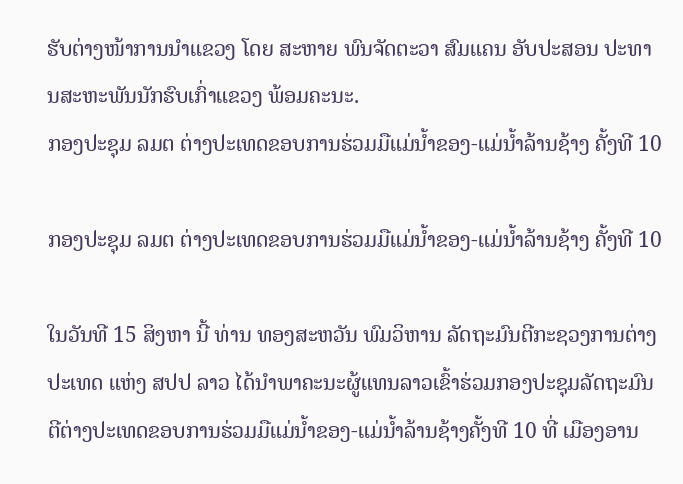ຮັບຕ່າງໜ້າການນຳແຂວງ ໂດຍ ສະຫາຍ ພົນຈັດຕະວາ ສົມແຄນ ອັບປະສອນ ປະທານສະຫະພັນນັກຮົບເກົ່າແຂວງ ພ້ອມຄະນະ.
ກອງປະຊຸມ ລມຕ ຕ່າງປະເທດຂອບການຮ່ວມມືແມ່ນ້ຳຂອງ-ແມ່ນໍ້າລ້ານຊ້າງ ຄັ້ງທີ 10

ກອງປະຊຸມ ລມຕ ຕ່າງປະເທດຂອບການຮ່ວມມືແມ່ນ້ຳຂອງ-ແມ່ນໍ້າລ້ານຊ້າງ ຄັ້ງທີ 10

ໃນວັນທີ 15 ສິງຫາ ນີ້ ທ່ານ ທອງສະຫວັນ ພົມວິຫານ ລັດຖະມົນຕີກະຊວງການຕ່າງປະເທດ ແຫ່ງ ສປປ ລາວ ໄດ້ນໍາພາຄະນະຜູ້ແທນລາວເຂົ້າຮ່ວມກອງປະຊຸມລັດຖະມົນຕີຕ່າງປະເທດຂອບການຮ່ວມມືແມ່ນ້ຳຂອງ-ແມ່ນໍ້າລ້ານຊ້າງຄັ້ງທີ 10 ທີ່ ເມືອງອານ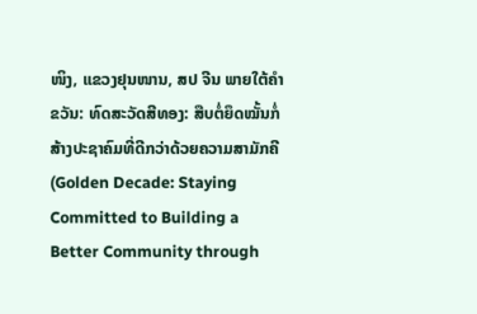ໜິງ, ແຂວງຢຸນໜານ, ສປ ຈີນ ພາຍໃຕ້ຄຳຂວັນ: ທົດສະວັດສີທອງ: ສືບຕໍ່ຍຶດໝັ້ນກໍ່ສ້າງປະຊາຄົມທີ່ດີກວ່າດ້ວຍຄວາມສາມັກຄີ(Golden Decade: Staying Committed to Building a Better Community through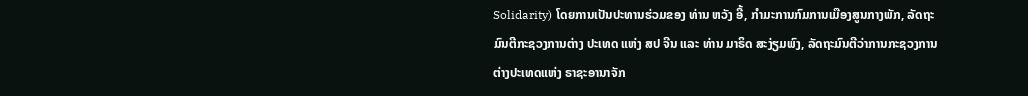Solidarity) ໂດຍການເປັນປະທານຮ່ວມຂອງ ທ່ານ ຫວັງ ອີ້, ກໍາມະການກົມການເມືອງສູນກາງພັກ, ລັດຖະມົນຕີກະຊວງການຕ່າງ ປະເທດ ແຫ່ງ ສປ ຈີນ ແລະ ທ່ານ ມາຣິດ ສະງ່ຽມພົງ, ລັດຖະມົນຕີວ່າການກະຊວງການຕ່າງປະເທດແຫ່ງ ຣາຊະອານາຈັກ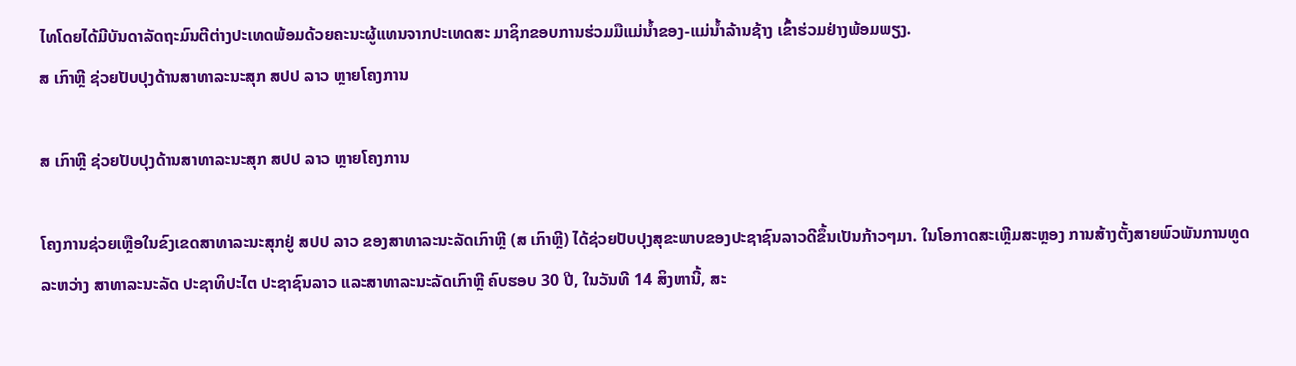ໄທໂດຍໄດ້ມີບັນດາລັດຖະມົນຕີຕ່າງປະເທດພ້ອມດ້ວຍຄະນະຜູ້ແທນຈາກປະເທດສະ ມາຊິກຂອບການຮ່ວມມືແມ່ນ້ຳຂອງ-ແມ່ນ້ຳລ້ານຊ້າງ ເຂົ້າຮ່ວມຢ່າງພ້ອມພຽງ.
ສ ເກົາຫຼີ ຊ່ວຍປັບປຸງດ້ານສາທາລະນະສຸກ ສປປ ລາວ ຫຼາຍໂຄງການ

ສ ເກົາຫຼີ ຊ່ວຍປັບປຸງດ້ານສາທາລະນະສຸກ ສປປ ລາວ ຫຼາຍໂຄງການ

ໂຄງການຊ່ວຍເຫຼືອໃນຂົງເຂດສາທາລະນະສຸກຢູ່ ສປປ ລາວ ຂອງສາທາລະນະລັດເກົາຫຼີ (ສ ເກົາຫຼີ) ໄດ້ຊ່ວຍປັບປຸງສຸຂະພາບຂອງປະຊາຊົນລາວດີຂຶ້ນເປັນກ້າວໆມາ. ໃນໂອກາດສະເຫຼີມສະຫຼອງ ການສ້າງຕັ້ງສາຍພົວພັນການທູດ ລະຫວ່າງ ສາທາລະນະລັດ ປະຊາທິປະໄຕ ປະຊາຊົນລາວ ແລະສາທາລະນະລັດເກົາຫຼີ ຄົບຮອບ 30 ປີ, ໃນວັນທີ 14 ສິງຫານີ້, ສະ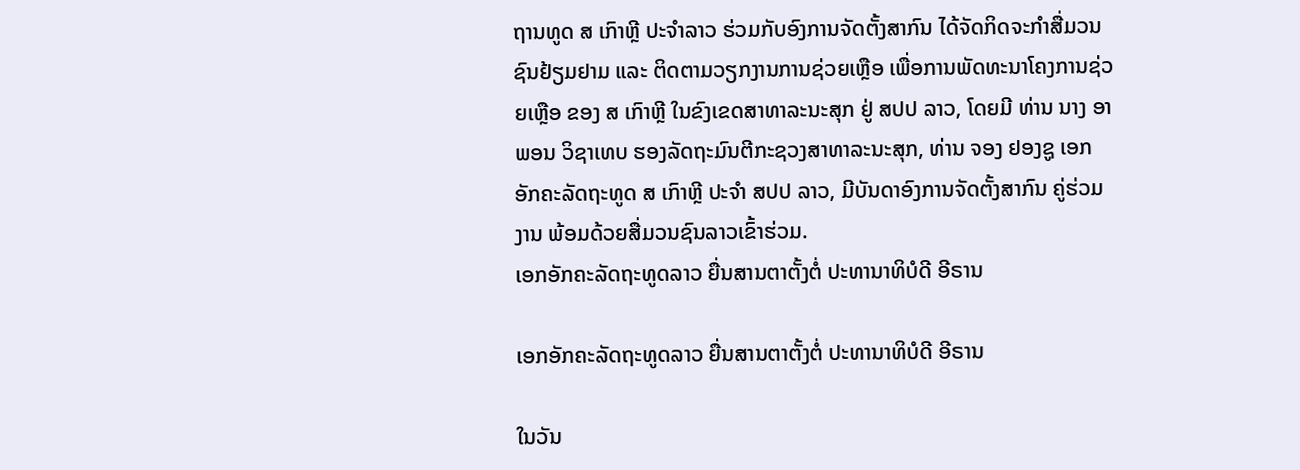ຖານທູດ ສ ເກົາຫຼີ ປະຈຳລາວ ຮ່ວມກັບອົງການຈັດຕັ້ງສາກົນ ໄດ້ຈັດກິດຈະກຳສື່ມວນຊົນຢ້ຽມຢາມ ແລະ ຕິດຕາມວຽກງານການຊ່ວຍເຫຼືອ ເພື່ອການພັດທະນາໂຄງການຊ່ວຍເຫຼືອ ຂອງ ສ ເກົາຫຼີ ໃນຂົງເຂດສາທາລະນະສຸກ ຢູ່ ສປປ ລາວ, ໂດຍມີ ທ່ານ ນາງ ອາພອນ ວິຊາເທບ ຮອງລັດຖະມົນຕີກະຊວງສາທາລະນະສຸກ, ທ່ານ ຈອງ ຢອງຊູ ເອກອັກຄະລັດຖະທູດ ສ ເກົາຫຼີ ປະຈຳ ສປປ ລາວ, ມີບັນດາອົງການຈັດຕັ້ງສາກົນ ຄູ່ຮ່ວມງານ ພ້ອມດ້ວຍສື່ມວນຊົນລາວເຂົ້າຮ່ວມ.
ເອກອັກຄະລັດຖະທູດລາວ ຍື່ນສານຕາຕັ້ງຕໍ່ ປະທານາທິບໍດີ ອີຣານ

ເອກອັກຄະລັດຖະທູດລາວ ຍື່ນສານຕາຕັ້ງຕໍ່ ປະທານາທິບໍດີ ອີຣານ

ໃນວັນ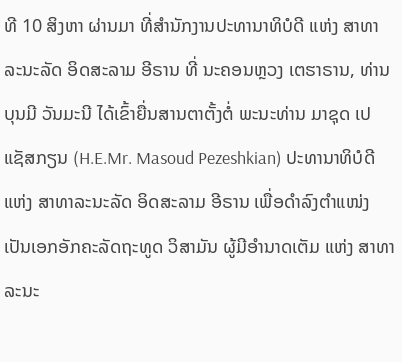ທີ 10 ສິງຫາ ຜ່ານມາ ທີ່ສໍານັກງານປະທານາທິບໍດີ ແຫ່ງ ສາທາລະນະລັດ ອິດສະລາມ ອີຣານ ທີ່ ນະຄອນຫຼວງ ເຕຮາຣານ, ທ່ານ ບຸນມີ ວັນມະນີ ໄດ້ເຂົ້າຍື່ນສານຕາຕັ້ງຕໍ່ ພະນະທ່ານ ມາຊຸດ ເປແຊັສກຽນ (H.E.Mr. Masoud Pezeshkian) ປະທານາທິບໍດີ ແຫ່ງ ສາທາລະນະລັດ ອິດສະລາມ ອີຣານ ເພື່ອດຳລົງຕຳແໜ່ງ ເປັນເອກອັກຄະລັດຖະທູດ ວິສາມັນ ຜູ້ມີອຳນາດເຕັມ ແຫ່ງ ສາທາລະນະ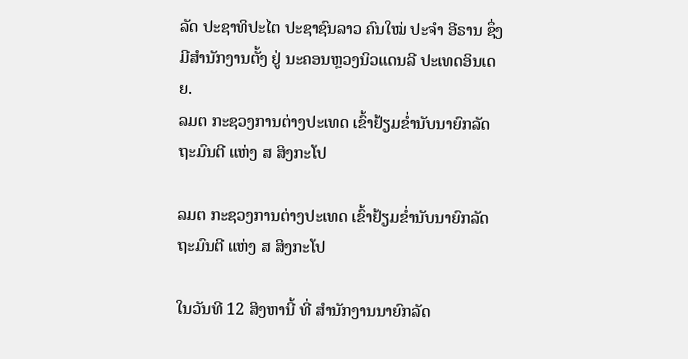ລັດ ປະຊາທິປະໄຕ ປະຊາຊົນລາວ ຄົນໃໝ່ ປະຈຳ ອີຣານ ຊຶ່ງມີສໍານັກງານຕັ້ງ ຢູ່ ນະຄອນຫຼວງນິວແດນລີ ປະເທດອິນເດຍ.
ລມຕ ກະຊວງການຕ່າງປະເທດ ເຂົ້າຢ້ຽມຂໍ່ານັບນາຍົກລັດຖະມົນຕີ ແຫ່ງ ສ ສິງກະໂປ

ລມຕ ກະຊວງການຕ່າງປະເທດ ເຂົ້າຢ້ຽມຂໍ່ານັບນາຍົກລັດຖະມົນຕີ ແຫ່ງ ສ ສິງກະໂປ

ໃນວັນທີ 12 ສິງຫານີ້ ທີ່ ສໍານັກງານນາຍົກລັດ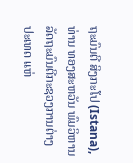ຖະມົນຕີ ສິງກະໂປ (Istana), ທ່ານ ທອງສະຫວັນ ພົມວິຫານ ລັດຖະມົນຕີກະຊວງການຕ່າງປະເທດ ແຫ່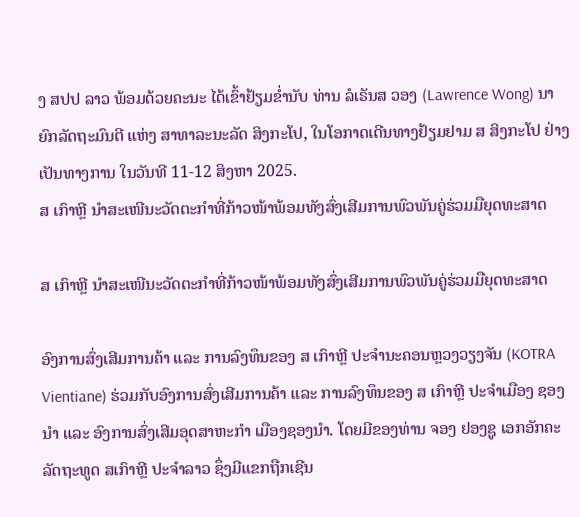ງ ສປປ ລາວ ພ້ອມດ້ວຍຄະນະ ໄດ້ເຂົ້າຢ້ຽມຂໍ່ານັບ ທ່ານ ລໍເຣັນສ ວອງ (Lawrence Wong) ນາຍົກລັດຖະມົນຕີ ແຫ່ງ ສາທາລະນະລັດ ສິງກະໂປ, ໃນໂອກາດເດີນທາງຢ້ຽມຢາມ ສ ສິງກະໂປ ຢ່າງເປັນທາງການ ໃນວັນທີ 11-12 ສິງຫາ 2025.
ສ ເກົາຫຼີ ນຳສະເໜີນະວັດຕະກຳທີ່ກ້າວໜ້າພ້ອມທັງສົ່ງເສີມການພົວພັນຄູ່ຮ່ວມມືຍຸດທະສາດ

ສ ເກົາຫຼີ ນຳສະເໜີນະວັດຕະກຳທີ່ກ້າວໜ້າພ້ອມທັງສົ່ງເສີມການພົວພັນຄູ່ຮ່ວມມືຍຸດທະສາດ

ອົງການສົ່ງເສີມການຄ້າ ແລະ ການລົງທຶນຂອງ ສ ເກົາຫຼີ ປະຈຳນະຄອນຫຼວງວຽງຈັນ (KOTRA Vientiane) ຮ່ວມກັບອົງການສົ່ງເສີມການຄ້າ ແລະ ການລົງທຶນຂອງ ສ ເກົາຫຼີ ປະຈຳເມືອງ ຊອງນຳ ແລະ ອົງການສົ່ງເສີມອຸດສາຫະກຳ ເມືອງຊອງນຳ. ໂດຍມີຂອງທ່ານ ຈອງ ຢອງຊູ ເອກອັກຄະລັດຖະທູດ ສເກົາຫຼີ ປະຈຳລາວ ຊຶ່ງມີແຂກຖືກເຊີນ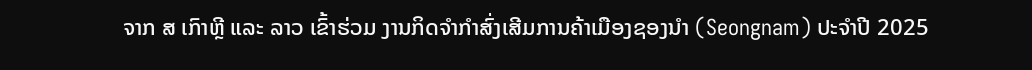ຈາກ ສ ເກົາຫຼີ ແລະ ລາວ ເຂົ້າຮ່ວມ ງານກິດຈຳກຳສົ່ງເສີມການຄ້າເມືອງຊອງນຳ (Seongnam) ປະຈຳປີ 2025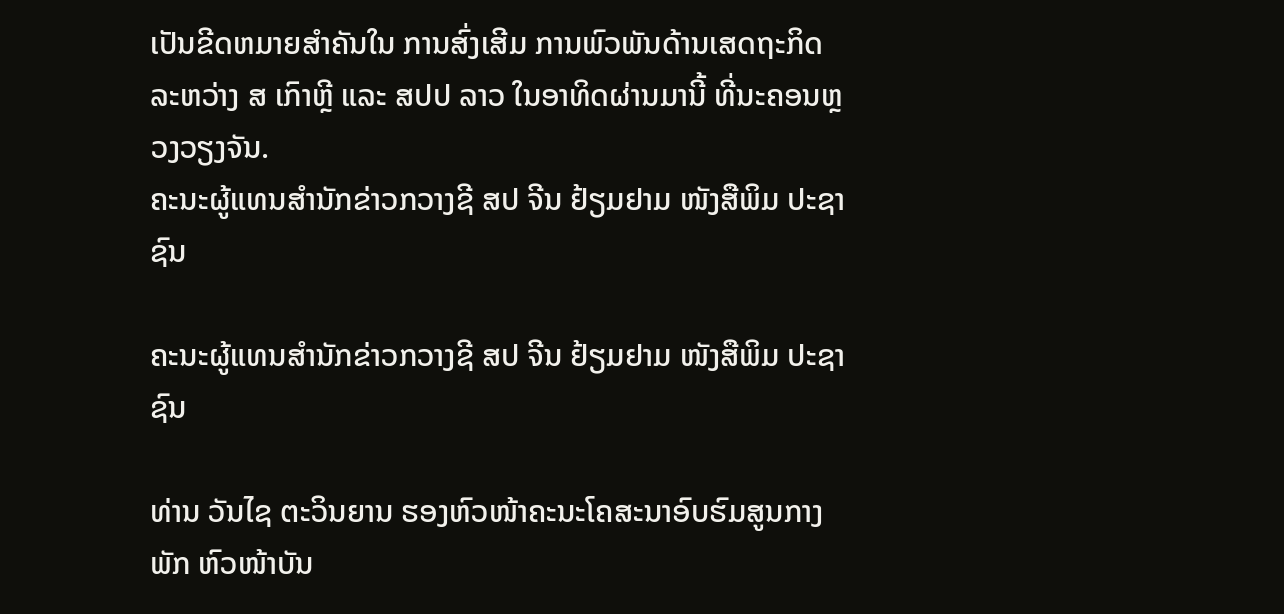ເປັນຂີດຫມາຍສຳຄັນໃນ ການສົ່ງເສີມ ການພົວພັນດ້ານເສດຖະກິດລະຫວ່າງ ສ ເກົາຫຼີ ແລະ ສປປ ລາວ ໃນອາທິດຜ່ານມານີ້ ທີ່ນະຄອນຫຼວງວຽງຈັນ.
ຄະນະຜູ້ແທນສຳນັກຂ່າວກວາງຊີ ສປ ຈີນ ຢ້ຽມຢາມ ໜັງສືພິມ ປະຊາຊົນ

ຄະນະຜູ້ແທນສຳນັກຂ່າວກວາງຊີ ສປ ຈີນ ຢ້ຽມຢາມ ໜັງສືພິມ ປະຊາຊົນ

ທ່ານ ວັນໄຊ ຕະວິນຍານ ຮອງຫົວໜ້າຄະນະໂຄສະນາອົບຮົມສູນກາງພັກ ຫົວໜ້າບັນ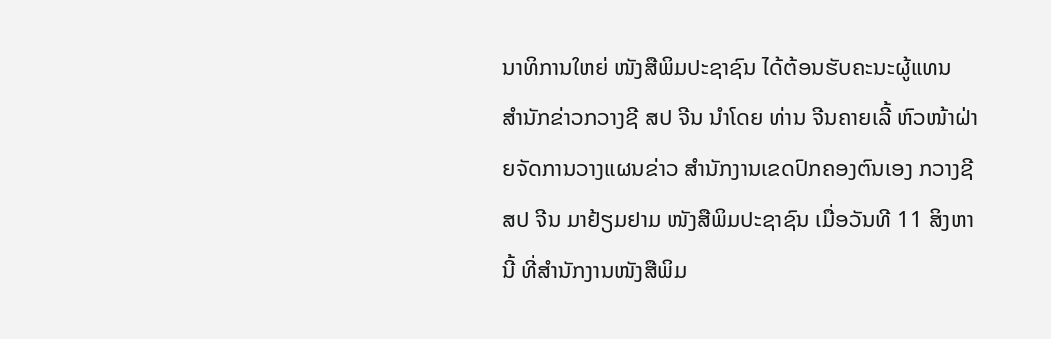ນາທິການໃຫຍ່ ໜັງສືພິມປະຊາຊົນ ໄດ້ຕ້ອນຮັບຄະນະຜູ້ແທນ ສຳນັກຂ່າວກວາງຊີ ສປ ຈີນ ນຳໂດຍ ທ່ານ ຈີນຄາຍເລີ້ ຫົວໜ້າຝ່າຍຈັດການວາງແຜນຂ່າວ ສຳນັກງານເຂດປົກຄອງຕົນເອງ ກວາງຊີ ສປ ຈີນ ມາຢ້ຽມຢາມ ໜັງສືພິມປະຊາຊົນ ເມື່ອວັນທີ 11 ສິງຫານີ້ ທີ່ສຳນັກງານໜັງສືພິມ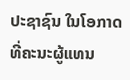ປະຊາຊົນ ໃນໂອກາດທີ່ຄະນະຜູ້ແທນ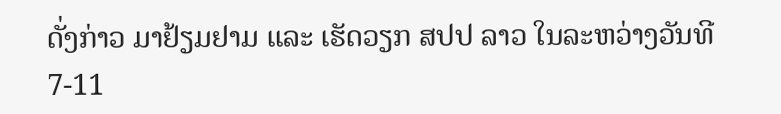ດັ່ງກ່າວ ມາຢ້ຽມຢາມ ແລະ ເຮັດວຽກ ສປປ ລາວ ໃນລະຫວ່າງວັນທີ 7-11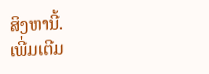ສິງຫານີ້.
ເພີ່ມເຕີມ